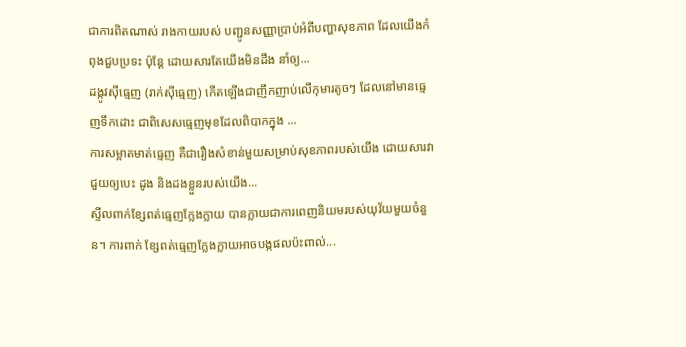ជាការពិតណាស់ រាងកាយរបស់ បញ្ជូនសញ្ញាប្រាប់អំពីបញ្ហាសុខភាព ដែលយើងកំពុងជួបប្រទះ ប៉ុន្តែ ដោយសារតែយើងមិនដឹង នាំឲ្យ...
ដង្កូវស៊ីធ្មេញ (រាក់ស៊ីធ្មេញ) កើតឡើងជាញឹកញាប់លើកុមារតូចៗ ដែលនៅមានធ្មេញទឹកដោះ ជាពិសេសធ្មេញមុខដែលពិបាកក្នុង ...
ការសម្អាតមាត់ធ្មេញ គឺជារឿងសំខាន់មួយសម្រាប់សុខភាពរបស់យើង ដោយសារវាជួយឲ្យបេះ ដូង និងដងខ្លួនរបស់យើង...
ស្ទីលពាក់ខ្សែពត់ធ្មេញក្លែងក្លាយ បានក្លាយជាការពេញនិយមរបស់យុវ័យមួយចំនួន។ ការពាក់ ខ្សែពត់ធ្មេញក្លែងក្លាយអាចបង្កផលប៉ះពាល់...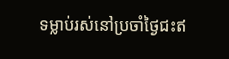ទម្លាប់រស់នៅប្រចាំថ្ងៃជះឥ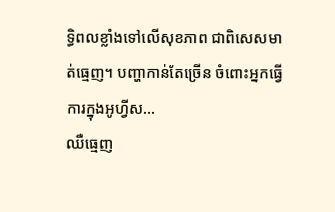ទ្ធិពលខ្លាំងទៅលើសុខភាព ជាពិសេសមាត់ធ្មេញ។ បញ្ហាកាន់តែច្រើន ចំពោះអ្នកធ្វើការក្នុងអូហ្វីស...
ឈឺធ្មេញ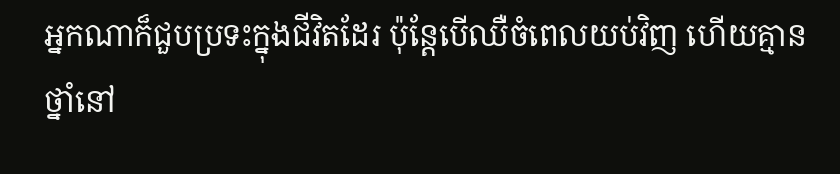អ្នកណាក៏ជួបប្រទះក្នុងជីវិតដែរ ប៉ុន្តែបើឈឺចំពេលយប់វិញ ហើយគ្មានថ្នាំនៅ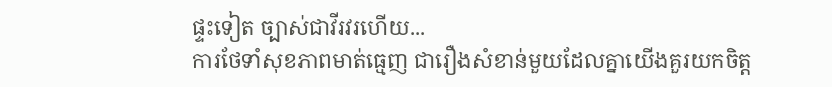ផ្ទះទៀត ច្បាស់ជាវីរវរហើយ...
ការថែទាំសុខភាពមាត់ធ្មេញ ជារឿងសំខាន់មួយដែលគ្នាយើងគួរយកចិត្ត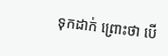ទុកដាក់ ព្រោះថា បើ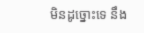មិនដូច្នោះទេ នឹង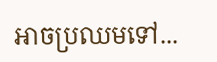អាចប្រឈមទៅ...